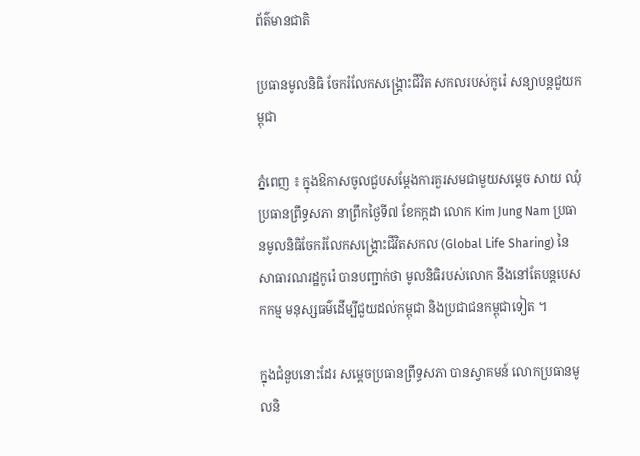ព័ត៌មានជាតិ

ប្រធានមូលនិធិ ចែករំលែកសង្រ្គោះជីវិត សកលរបស់កូរ៉េ សន្យាបន្តជួយកម្ពុជា

ភ្នំពេញ ៖ ក្នុងឱកាសចូលជួបសម្តែងការគួរសមជាមួយសម្តេច សាយ ឈុំ ប្រធានព្រឹទ្ធសភា នាព្រឹកថ្ងៃទី៧ ខែកក្កដា លោក Kim Jung Nam ប្រធានមូលនិធិចែករំលែកសង្រ្គោះជីវិតសកល (Global Life Sharing) នៃសាធារណរដ្ឋកូរ៉េ បានបញ្ជាក់ថា មូលនិធិរបស់លោក នឹងនៅតែបន្តបេសកកម្ម មនុស្សធម៌ដើម្បីជួយដល់កម្ពុជា និងប្រជាជនកម្ពុជាទៀត ។

ក្នុងជំនួបនោះដែរ សម្តេចប្រធានព្រឹទ្ធសភា បានស្វាគមន៍ លោកប្រធានមូលនិ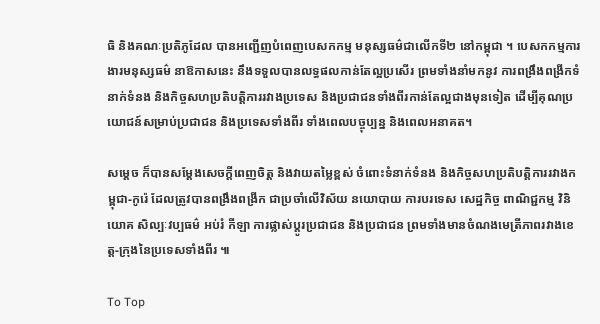ធិ និងគណៈប្រតិភូដែល បានអញ្ជើញបំពេញបេសកកម្ម មនុស្សធម៌ជាលើកទី២ នៅកម្ពុជា ។ បេសកកម្មការងារមនុស្សធម៌ នាឱកាសនេះ នឹងទទួលបានលទ្ធផលកាន់តែល្អប្រសើរ ព្រមទាំងនាំមកនូវ ការពង្រឹងពង្រីកទំនាក់ទំនង និងកិច្ចសហប្រតិបត្តិការរវាងប្រទេស និងប្រជាជនទាំងពីរកាន់តែល្អជាងមុនទៀត ដើម្បីគុណប្រយោជន៍សម្រាប់ប្រជាជន និងប្រទេសទាំងពីរ ទាំងពេលបច្ចុប្បន្ន និងពេលអនាគត។

សម្តេច ក៏បានសម្តែងសេចក្តីពេញចិត្ត និងវាយតម្លៃខ្ពស់ ចំពោះទំនាក់ទំនង និងកិច្ចសហប្រតិបត្តិការរវាងកម្ពុជា-កូរ៉េ ដែលត្រូវបានពង្រឹងពង្រីក ជាប្រចាំលើវិស័យ នយោបាយ ការបរទេស សេដ្ឋកិច្ច ពាណិជ្ជកម្ម វិនិយោគ សិល្បៈវប្បធម៌ អប់រំ កីឡា ការផ្លាស់ប្តូរប្រជាជន និងប្រជាជន ព្រមទាំងមានចំណងមេត្រីភាពរវាងខេត្ត-ក្រុងនៃប្រទេសទាំងពីរ ៕

To Top